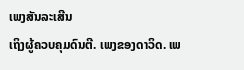ເພງສັນລະເສີນ
ເຖິງຜູ້ຄວບຄຸມດົນຕີ. ເພງຂອງດາວິດ. ເພ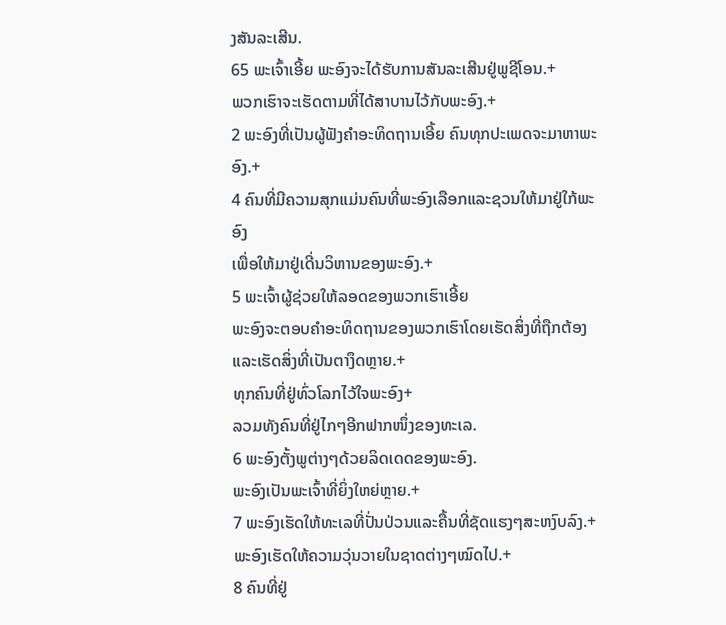ງສັນລະເສີນ.
65 ພະເຈົ້າເອີ້ຍ ພະອົງຈະໄດ້ຮັບການສັນລະເສີນຢູ່ພູຊີໂອນ.+
ພວກເຮົາຈະເຮັດຕາມທີ່ໄດ້ສາບານໄວ້ກັບພະອົງ.+
2 ພະອົງທີ່ເປັນຜູ້ຟັງຄຳອະທິດຖານເອີ້ຍ ຄົນທຸກປະເພດຈະມາຫາພະອົງ.+
4 ຄົນທີ່ມີຄວາມສຸກແມ່ນຄົນທີ່ພະອົງເລືອກແລະຊວນໃຫ້ມາຢູ່ໃກ້ພະອົງ
ເພື່ອໃຫ້ມາຢູ່ເດີ່ນວິຫານຂອງພະອົງ.+
5 ພະເຈົ້າຜູ້ຊ່ວຍໃຫ້ລອດຂອງພວກເຮົາເອີ້ຍ
ພະອົງຈະຕອບຄຳອະທິດຖານຂອງພວກເຮົາໂດຍເຮັດສິ່ງທີ່ຖືກຕ້ອງແລະເຮັດສິ່ງທີ່ເປັນຕາງຶດຫຼາຍ.+
ທຸກຄົນທີ່ຢູ່ທົ່ວໂລກໄວ້ໃຈພະອົງ+
ລວມທັງຄົນທີ່ຢູ່ໄກໆອີກຟາກໜຶ່ງຂອງທະເລ.
6 ພະອົງຕັ້ງພູຕ່າງໆດ້ວຍລິດເດດຂອງພະອົງ.
ພະອົງເປັນພະເຈົ້າທີ່ຍິ່ງໃຫຍ່ຫຼາຍ.+
7 ພະອົງເຮັດໃຫ້ທະເລທີ່ປັ່ນປ່ວນແລະຄື້ນທີ່ຊັດແຮງໆສະຫງົບລົງ.+
ພະອົງເຮັດໃຫ້ຄວາມວຸ່ນວາຍໃນຊາດຕ່າງໆໝົດໄປ.+
8 ຄົນທີ່ຢູ່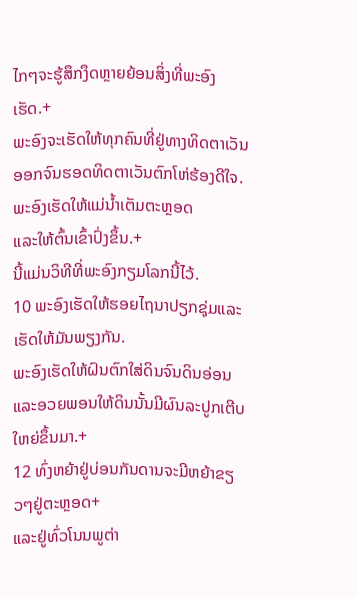ໄກໆຈະຮູ້ສຶກງຶດຫຼາຍຍ້ອນສິ່ງທີ່ພະອົງເຮັດ.+
ພະອົງຈະເຮັດໃຫ້ທຸກຄົນທີ່ຢູ່ທາງທິດຕາເວັນອອກຈົນຮອດທິດຕາເວັນຕົກໂຫ່ຮ້ອງດີໃຈ.
ພະອົງເຮັດໃຫ້ແມ່ນ້ຳເຕັມຕະຫຼອດ
ແລະໃຫ້ຕົ້ນເຂົ້າປົ່ງຂຶ້ນ.+
ນີ້ແມ່ນວິທີທີ່ພະອົງກຽມໂລກນີ້ໄວ້.
10 ພະອົງເຮັດໃຫ້ຮອຍໄຖນາປຽກຊຸ່ມແລະເຮັດໃຫ້ມັນພຽງກັນ.
ພະອົງເຮັດໃຫ້ຝົນຕົກໃສ່ດິນຈົນດິນອ່ອນແລະອວຍພອນໃຫ້ດິນນັ້ນມີຜົນລະປູກເຕີບໃຫຍ່ຂຶ້ນມາ.+
12 ທົ່ງຫຍ້າຢູ່ບ່ອນກັນດານຈະມີຫຍ້າຂຽວໆຢູ່ຕະຫຼອດ+
ແລະຢູ່ທົ່ວໂນນພູຕ່າ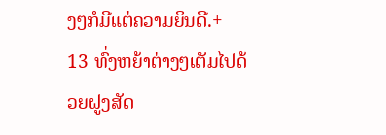ງໆກໍມີແຕ່ຄວາມຍິນດີ.+
13 ທົ່ງຫຍ້າຕ່າງໆເຕັມໄປດ້ວຍຝູງສັດ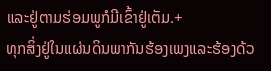ແລະຢູ່ຕາມຮ່ອມພູກໍມີເຂົ້າຢູ່ເຕັມ.+
ທຸກສິ່ງຢູ່ໃນແຜ່ນດິນພາກັນຮ້ອງເພງແລະຮ້ອງດ້ວ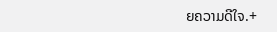ຍຄວາມດີໃຈ.+